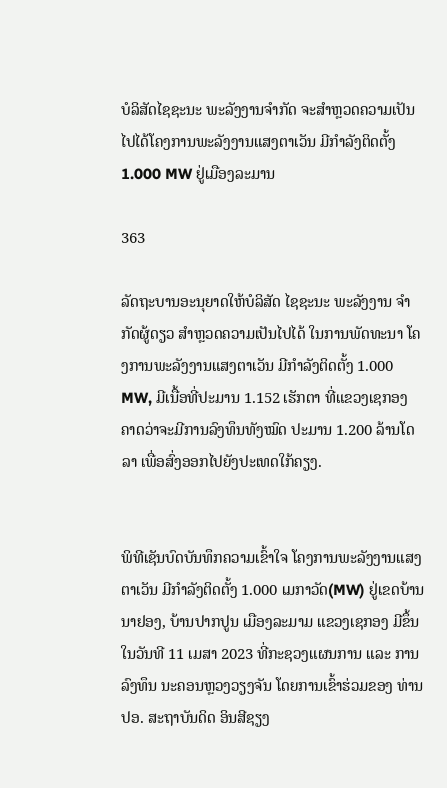ບໍລິສັດໄຊຊະນະ ພະລັງງານຈໍາກັດ ຈະສໍາຫຼວດຄວາມເປັນໄປໄດ້ໂຄງການພະລັງງານແສງຕາເວັນ ມີກຳລັງຕິດຕັ້ງ 1.000 MW ຢູ່ເມືອງລະມານ

363

ລັດຖະບານອະນຸຍາດໃຫ້ບໍລິສັດ ໄຊຊະນະ ພະລັງງານ ຈໍາກັດຜູ້ດຽວ ສໍາຫຼວດຄວາມເປັນໄປໄດ້ ໃນການພັດທະນາ ໂຄງການພະລັງງານແສງຕາເວັນ ມີກຳລັງຕິດຕັ້ງ 1.000 MW, ມີເນື້ອທີ່ປະມານ 1.152 ເຮັກຕາ ທີ່ແຂວງເຊກອງ ຄາດວ່າຈະມີການລົງທຶນທັງໝົດ ປະມານ 1.200 ລ້ານໂດລາ ເພື່ອສົ່ງອອກໄປຍັງປະເທດໃກ້ຄຽງ.


ພິທີເຊັນບົດບັນທຶກຄວາມເຂົ້າໃຈ ໂຄງການພະລັງງານແສງຕາເວັນ ມີກຳລັງຕິດຕັ້ງ 1.000 ເມກາວັດ(MW) ຢູ່ເຂດບ້ານນາຢອງ, ບ້ານປາກປູນ ເມືອງລະມາມ ແຂວງເຊກອງ ມີຂຶ້ນໃນວັນທີ 11 ເມສາ 2023 ທີ່ກະຊວງແຜນການ ແລະ ການລົງທຶນ ນະຄອນຫຼວງວຽງຈັນ ໂດຍການເຂົ້າຮ່ວມຂອງ ທ່ານ ປອ. ສະຖາບັນດິດ ອິນສີຊຽງ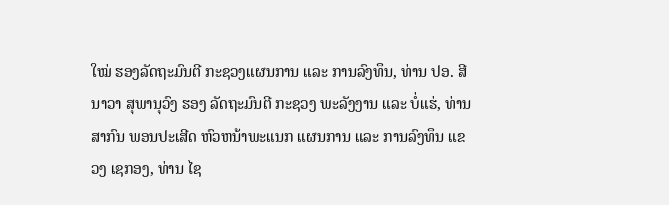ໃໝ່ ຮອງລັດຖະມົນຕີ ກະຊວງແຜນການ ແລະ ການລົງທຶນ, ທ່ານ ປອ. ສີນາວາ ສຸພານຸວົງ ຮອງ ລັດຖະມົນຕີ ກະຊວງ ພະລັງງານ ແລະ ບໍ່ແຮ່, ທ່ານ ສາກົນ ພອນປະເສີດ ຫົວຫນ້າພະແນກ ແຜນການ ແລະ ການລົງທຶນ ແຂວງ ເຊກອງ, ທ່ານ ໄຊ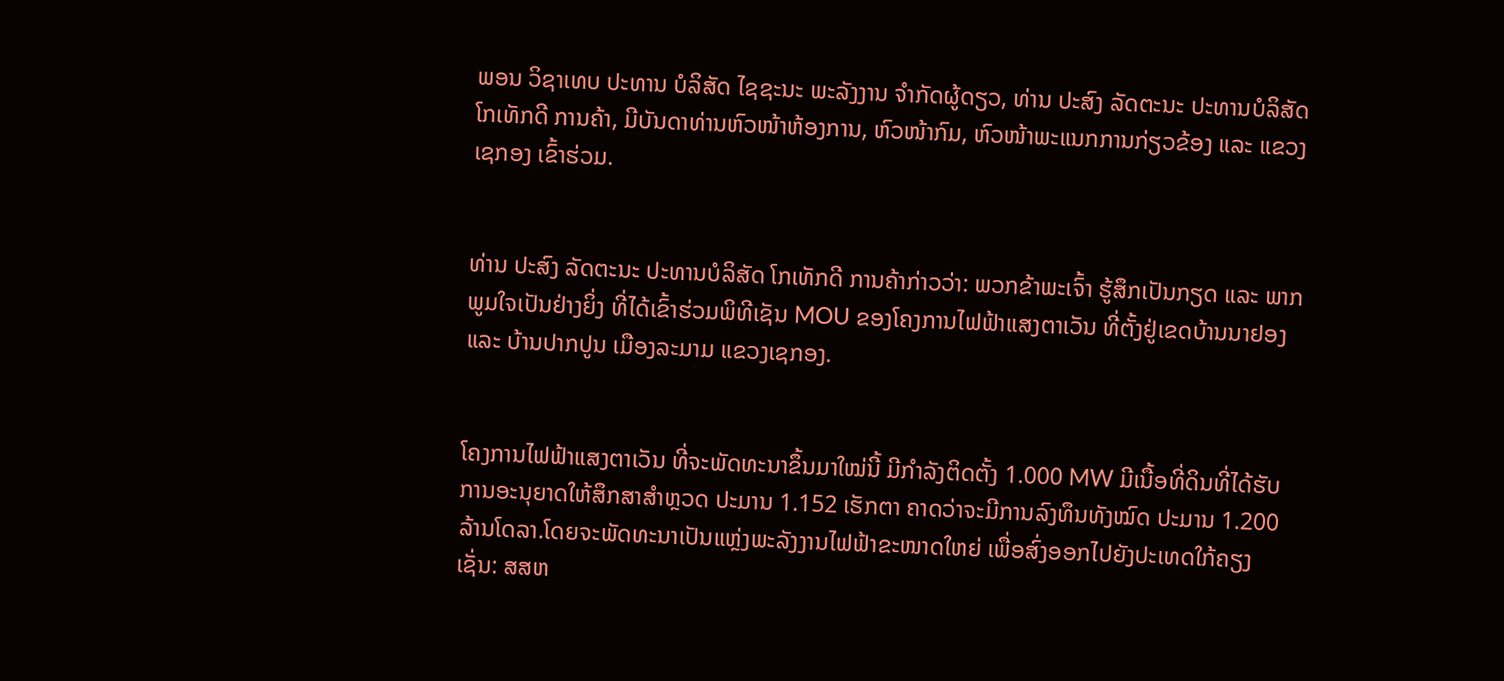ພອນ ວິຊາເທບ ປະທານ ບໍລິສັດ ໄຊຊະນະ ພະລັງງານ ຈໍາກັດຜູ້ດຽວ, ທ່ານ ປະສົງ ລັດຕະນະ ປະທານບໍລິສັດ ໂກເທັກດີ ການຄ້າ, ມີບັນດາທ່ານຫົວໜ້າຫ້ອງການ, ຫົວໜ້າກົມ, ຫົວໜ້າພະແນກການກ່ຽວຂ້ອງ ແລະ ແຂວງເຊກອງ ເຂົ້າຮ່ວມ.


ທ່ານ ປະສົງ ລັດຕະນະ ປະທານບໍລິສັດ ໂກເທັກດີ ການຄ້າກ່າວວ່າ: ພວກຂ້າພະເຈົ້າ ຮູ້ສຶກເປັນກຽດ ແລະ ພາກພູມໃຈເປັນຢ່າງຍິ່ງ ທີ່ໄດ້ເຂົ້າຮ່ວມພິທີເຊັນ MOU ຂອງໂຄງການໄຟຟ້າແສງຕາເວັນ ທີ່ຕັ້ງຢູ່ເຂດບ້ານນາຢອງ ແລະ ບ້ານປາກປູນ ເມືອງລະມາມ ແຂວງເຊກອງ.


ໂຄງການໄຟຟ້າແສງຕາເວັນ ທີ່ຈະພັດທະນາຂຶ້ນມາໃໝ່ນີ້ ມີກຳລັງຕິດຕັ້ງ 1.000 MW ມີເນື້ອທີ່ດິນທີ່ໄດ້ຮັບການອະນຸຍາດໃຫ້ສຶກສາສຳຫຼວດ ປະມານ 1.152 ເຮັກຕາ ຄາດວ່າຈະມີການລົງທຶນທັງໝົດ ປະມານ 1.200 ລ້ານໂດລາ.ໂດຍຈະພັດທະນາເປັນແຫຼ່ງພະລັງງານໄຟຟ້າຂະໜາດໃຫຍ່ ເພື່ອສົ່ງອອກໄປຍັງປະເທດໃກ້ຄຽງ ເຊັ່ນ: ສສຫ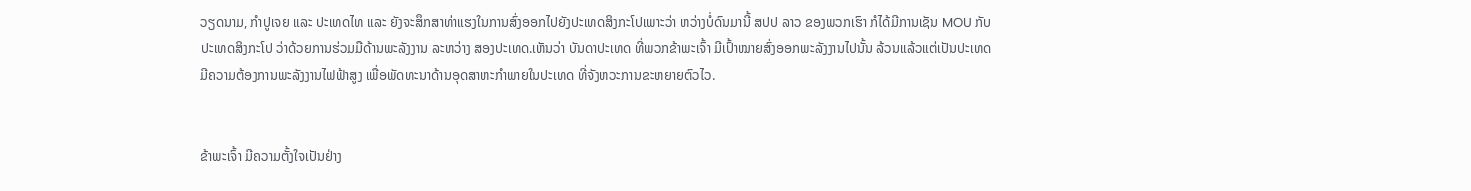ວຽດນາມ, ກຳປູເຈຍ ແລະ ປະເທດໄທ ແລະ ຍັງຈະສຶກສາທ່າແຮງໃນການສົ່ງອອກໄປຍັງປະເທດສິງກະໂປເພາະວ່າ ຫວ່າງບໍ່ດົນມານີ້ ສປປ ລາວ ຂອງພວກເຮົາ ກໍໄດ້ມີການເຊັນ MOU ກັບປະເທດສິງກະໂປ ວ່າດ້ວຍການຮ່ວມມືດ້ານພະລັງງານ ລະຫວ່າງ ສອງປະເທດ.ເຫັນວ່າ ບັນດາປະເທດ ທີ່ພວກຂ້າພະເຈົ້າ ມີເປົ້າໝາຍສົ່ງອອກພະລັງງານໄປນັ້ນ ລ້ວນແລ້ວແຕ່ເປັນປະເທດມີຄວາມຕ້ອງການພະລັງງານໄຟຟ້າສູງ ເພື່ອພັດທະນາດ້ານອຸດສາຫະກຳພາຍໃນປະເທດ ທີ່ຈັງຫວະການຂະຫຍາຍຕົວໄວ.


ຂ້າພະເຈົ້າ ມີຄວາມຕັ້ງໃຈເປັນຢ່າງ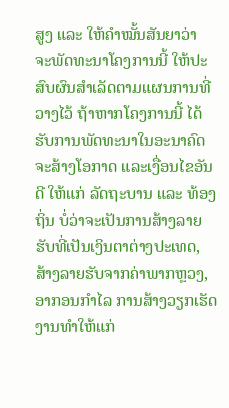ສູງ ແລະ ໃຫ້ຄຳໝັ້ນສັນຍາວ່າ ຈະພັດທະນາໂຄງການນີ້ ໃຫ້ປະສົບຜົນສຳເລັດຕາມແຜນການທີ່ວາງໄວ້ ຖ້າຫາກໂຄງການນີ້ ໄດ້ຮັບການພັດທະນາໃນອະນາຄົດ ຈະສ້າງໂອກາດ ແລະເງື່ອນໄຂອັນດີ ໃຫ້ແກ່ ລັດຖະບານ ແລະ ທ້ອງຖິ່ນ ບໍ່ວ່າຈະເປັນການສ້າງລາຍຮັບທີ່ເປັນເງິນຕາຕ່າງປະເທດ, ສ້າງລາຍຮັບຈາກຄ່າພາກຫຼວງ, ອາກອນກໍາໄລ ການສ້າງວຽກເຮັດງານທຳໃຫ້ແກ່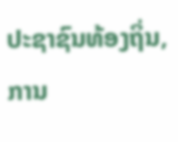ປະຊາຊົນທ້ອງຖິ່ນ, ການ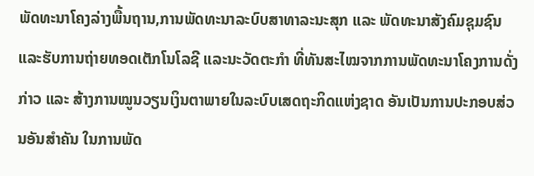ພັດທະນາໂຄງລ່າງພື້ນຖານ,ການພັດທະນາລະບົບສາທາລະນະສຸກ ແລະ ພັດທະນາສັງຄົມຊຸມຊົນ ແລະຮັບການຖ່າຍທອດເຕັກໂນໂລຊີ ແລະນະວັດຕະກຳ ທີ່ທັນສະໄໝຈາກການພັດທະນາໂຄງການດັ່ງກ່າວ ແລະ ສ້າງການໝູນວຽນເງິນຕາພາຍໃນລະບົບເສດຖະກິດແຫ່ງຊາດ ອັນເປັນການປະກອບສ່ວນອັນສຳຄັນ ໃນການພັດ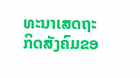ທະນາເສດຖະກິດສັງຄົມຂອ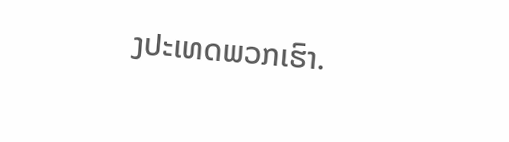ງປະເທດພວກເຮົາ.